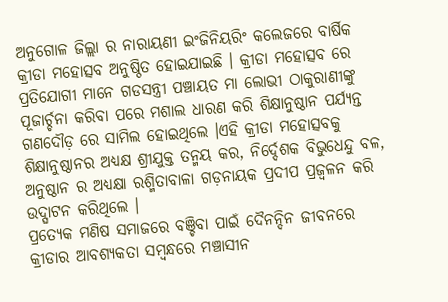ଅନୁଗୋଳ ଜିଲ୍ଲା ର ନାରାୟଣୀ ଇଂଜିନିୟରିଂ କଲେଜରେ ବାର୍ଷିକ କ୍ରୀଡା ମହୋତ୍ସବ ଅନୁଷ୍ଠିତ ହୋଇଯାଇଛି । କ୍ରୀଡା ମହୋତ୍ସବ ରେ ପ୍ରତିଯୋଗୀ ମାନେ ଗଡସନ୍ତ୍ରୀ ପଞ୍ଚାୟତ ମା ଲୋଭୀ ଠାକୁରାଣୀଙ୍କୁ ପୂଜାର୍ଚ୍ଚନା କରିବା ପରେ ମଶାଲ ଧାରଣ କରି ଶିକ୍ଷାନୁଷ୍ଠାନ ପର୍ଯ୍ୟନ୍ତ ଗଣଦୌଡ଼ ରେ ସାମିଲ ହୋଇଥିଲେ ।ଏହି କ୍ରୀଡା ମହୋତ୍ସବକୁ ଶିକ୍ଷାନୁଷ୍ଠାନର ଅଧ୍ୟକ୍ଷ ଶ୍ରୀଯୁକ୍ତ ତନ୍ମୟ କର, ନିର୍ଦ୍ଦେଶକ ବିଭୁଧେନ୍ଦୁ ବଳ, ଅନୁଷ୍ଠାନ ର ଅଧ୍ୟକ୍ଷା ରଶ୍ମିତାବାଳା ଗଡ଼ନାୟକ ପ୍ରଦୀପ ପ୍ରଜ୍ଵଳନ କରି ଉଦ୍ଘାଟନ କରିଥିଲେ ।
ପ୍ରତ୍ୟେକ ମଣିଷ ସମାଜରେ ବଞ୍ଚିବା ପାଇଁ ଦୈନନ୍ଦିନ ଜୀବନରେ କ୍ରୀଡାର ଆବଶ୍ୟକତା ସମ୍ବନ୍ଧରେ ମଞ୍ଚାସୀନ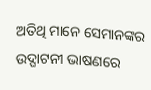ଅତିଥି ମାନେ ସେମାନଙ୍କର ଉଦ୍ଘାଟନୀ ଭାଷଣରେ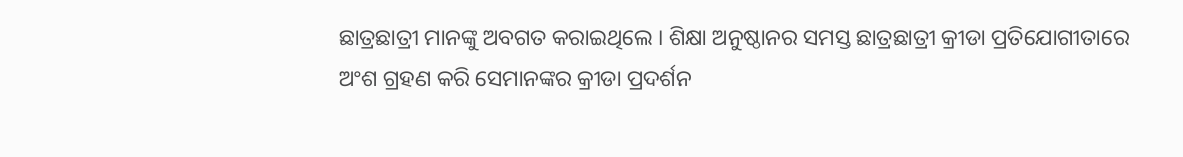ଛାତ୍ରଛାତ୍ରୀ ମାନଙ୍କୁ ଅବଗତ କରାଇଥିଲେ । ଶିକ୍ଷା ଅନୁଷ୍ଠାନର ସମସ୍ତ ଛାତ୍ରଛାତ୍ରୀ କ୍ରୀଡା ପ୍ରତିଯୋଗୀତାରେ ଅଂଶ ଗ୍ରହଣ କରି ସେମାନଙ୍କର କ୍ରୀଡା ପ୍ରଦର୍ଶନ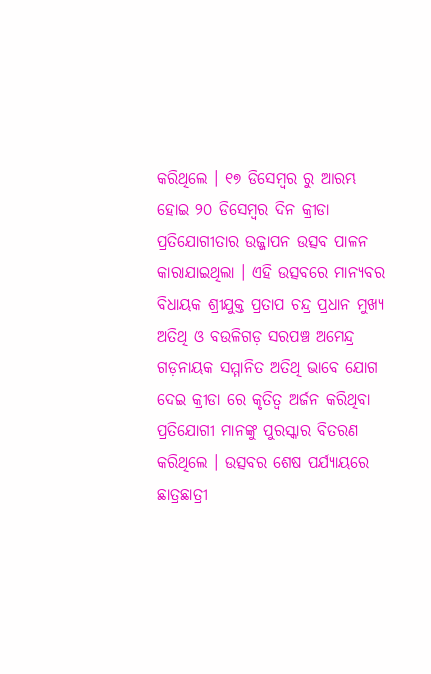କରିଥିଲେ । ୧୭ ଡିସେମ୍ବର ରୁ ଆରମ୍ଭ ହୋଇ ୨୦ ଡିସେମ୍ବର ଦିନ କ୍ରୀଡା ପ୍ରତିଯୋଗୀତାର ଉଜ୍ଜାପନ ଉତ୍ସବ ପାଳନ କାରାଯାଇଥିଲା । ଏହି ଉତ୍ସବରେ ମାନ୍ୟବର ବିଧାୟକ ଶ୍ରୀଯୁକ୍ତ ପ୍ରତାପ ଚନ୍ଦ୍ର ପ୍ରଧାନ ମୁଖ୍ୟ ଅତିଥି ଓ ବଉଳିଗଡ଼ ସରପଞ୍ଚ ଅମେନ୍ଦ୍ର ଗଡ଼ନାୟକ ସମ୍ମାନିତ ଅତିଥି ଭାବେ ଯୋଗ ଦେଇ କ୍ରୀଡା ରେ କୃତିତ୍ୱ ଅର୍ଜନ କରିଥିବା ପ୍ରତିଯୋଗୀ ମାନଙ୍କୁ ପୁରସ୍କାର ବିତରଣ କରିଥିଲେ । ଉତ୍ସବର ଶେଷ ପର୍ଯ୍ୟାୟରେ ଛାତ୍ରଛାତ୍ରୀ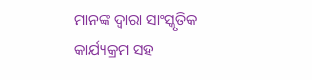ମାନଙ୍କ ଦ୍ୱାରା ସାଂସ୍କୃତିକ କାର୍ଯ୍ୟକ୍ରମ ସହ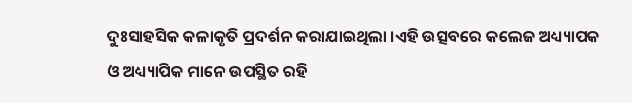ଦୁଃସାହସିକ କଳାକୃତି ପ୍ରଦର୍ଶନ କରାଯାଇଥିଲା ।ଏହି ଉତ୍ସବରେ କଲେଜ ଅଧ୍ୟ୍ୟାପକ ଓ ଅଧ୍ୟ୍ୟାପିକ ମାନେ ଉପସ୍ଥିତ ରହି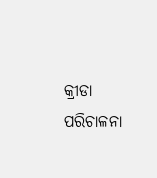କ୍ରୀଡା ପରିଚାଳନା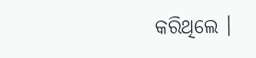କରିଥିଲେ ।